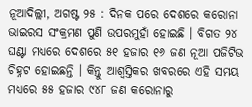ନୂଆଦିଲ୍ଲୀ, ଅଗଷ୍ଟ ୨୫ : ଦିନକ ପରେ ଦେଶରେ କରୋନା ଭାଇରସ ସଂକ୍ରମଣ ପୁଣି ଉପରମୁହାଁ ହୋଇଛି । ବିଗତ ୨୪ ଘଣ୍ଟା ମଧ୍ୟରେ ଦେଶରେ ୫୧ ହଜାର ୧୬ ଜଣ ନୂଆ ପଜିଟିଭ ଚିହ୍ନଟ ହୋଇଛନ୍ତି । କିନ୍ତୁ ଆଶ୍ୱସ୍ତିକର ଖବରରେ ଏହି ସମୟ ମଧ୍ୟରେ ୫୫ ହଜାର ୯୪୮ ଜଣ କରୋନାରୁ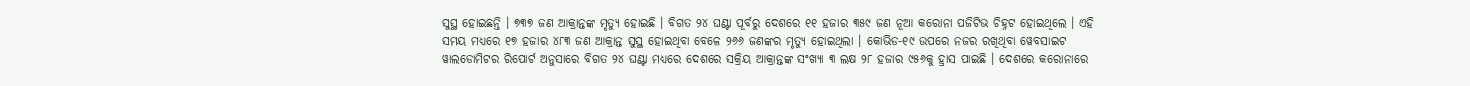ସୁସ୍ଥ ହୋଇଛନ୍ତି । ୭୩୭ ଜଣ ଆକ୍ରାନ୍ତଙ୍କ ମୃତ୍ୟୁ ହୋଇଛି । ବିଗତ ୨୪ ଘଣ୍ଟା ପୂର୍ବରୁ ଦେଶରେ ୧୧ ହଜାର ୩୫୯ ଜଣ ନୂଆ କରୋନା ପଜିଟିଭ ଚିହ୍ନଟ ହୋଇଥିଲେ । ଏହି ସମୟ ମଧ୍ୟରେ ୧୭ ହଜାର ୪୮୩ ଜଣ ଆକ୍ରାନ୍ତ ସୁସ୍ଥ ହୋଇଥିବା ବେଳେ ୨୬୬ ଜଣଙ୍କର ମୃତ୍ୟୁ ହୋଇଥିଲା । କୋଭିଡ-୧୯ ଉପରେ ନଜର ରଖିଥିବା ୱେବସାଇଟ ୱାଲଡୋମିଟର ରିପୋର୍ଟ ଅନୁସାରେ ବିଗତ ୨୪ ଘଣ୍ଟା ମଧ୍ୟରେ ଦେଶରେ ସକ୍ରିୟ ଆକ୍ରାନ୍ତଙ୍କ ସଂଖ୍ୟା ୩ ଲକ୍ଷ ୨୮ ହଜାର ୯୫୬କୁ ହ୍ରାସ ପାଇଛି । ଦେଶରେ କରୋନାରେ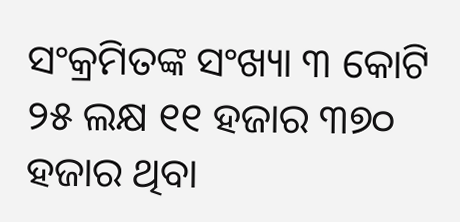ସଂକ୍ରମିତଙ୍କ ସଂଖ୍ୟା ୩ କୋଟି ୨୫ ଲକ୍ଷ ୧୧ ହଜାର ୩୭୦ ହଜାର ଥିବା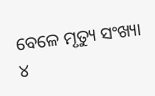ବେଳେ ମୃତ୍ୟୁ ସଂଖ୍ୟା ୪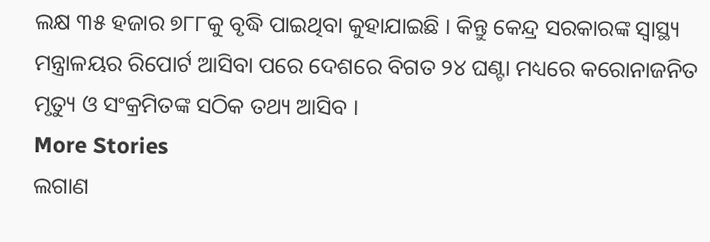ଲକ୍ଷ ୩୫ ହଜାର ୭୮୮କୁ ବୃଦ୍ଧି ପାଇଥିବା କୁହାଯାଇଛି । କିନ୍ତୁ କେନ୍ଦ୍ର ସରକାରଙ୍କ ସ୍ୱାସ୍ଥ୍ୟ ମନ୍ତ୍ରାଳୟର ରିପୋର୍ଟ ଆସିବା ପରେ ଦେଶରେ ବିଗତ ୨୪ ଘଣ୍ଟା ମଧ୍ୟରେ କରୋନାଜନିତ ମୃତ୍ୟୁ ଓ ସଂକ୍ରମିତଙ୍କ ସଠିକ ତଥ୍ୟ ଆସିବ ।
More Stories
ଲଗାଣ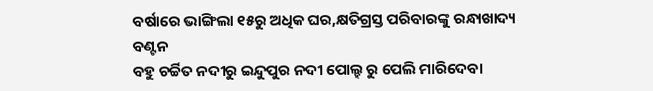ବର୍ଷାରେ ଭାଙ୍ଗିଲା ୧୫ରୁ ଅଧିକ ଘର,କ୍ଷତିଗ୍ରସ୍ତ ପରିବାରଙ୍କୁ ରନ୍ଧାଖାଦ୍ୟ ବଣ୍ଟନ
ବହୁ ଚର୍ଚ୍ଚିତ ନଦୀରୁ ଇନ୍ଦୁପୁର ନଦୀ ପୋଲ୍ହ ରୁ ପେଲି ମାରିଦେବା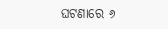ଘଟଣାରେ ୬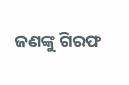ଜଣଙ୍କୁ ଗିରଫ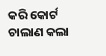କରି କୋର୍ଟ ଚାଲାଣ କଲା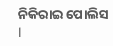ନିକିରାଇ ପୋଲିସ l